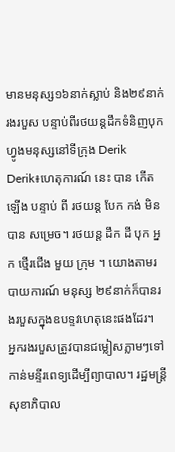មានមនុស្ស១៦នាក់ស្លាប់ និង២៩នាក់រងរបួស បន្ទាប់ពីរថយន្តដឹកទំនិញបុកហ្វូងមនុស្សនៅទីក្រុង Derik
Derik៖ហេតុការណ៍ នេះ បាន កើត ឡើង បន្ទាប់ ពី រថយន្ត បែក កង់ មិន បាន សម្រេច។ រថយន្ត ដឹក ដី បុក អ្នក ថ្មើរជើង មួយ ក្រុម ។ យោងតាមរបាយការណ៍ មនុស្ស ២៩នាក់ក៏បានរងរបួសក្នុងឧបទ្ទវហេតុនេះផងដែរ។
អ្នករងរបួសត្រូវបានជម្លៀសភ្លាមៗទៅកាន់មន្ទីរពេទ្យដើម្បីព្យាបាល។ រដ្ឋមន្ត្រីសុខាភិបាល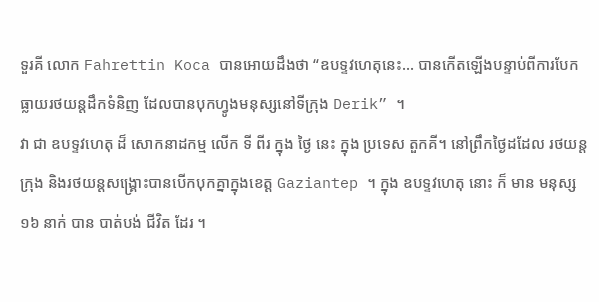ទួរគី លោក Fahrettin Koca បានអោយដឹងថា “ឧបទ្ទវហេតុនេះ… បានកើតឡើងបន្ទាប់ពីការបែកធ្លាយរថយន្តដឹកទំនិញ ដែលបានបុកហ្វូងមនុស្សនៅទីក្រុង Derik” ។
វា ជា ឧបទ្ទវហេតុ ដ៏ សោកនាដកម្ម លើក ទី ពីរ ក្នុង ថ្ងៃ នេះ ក្នុង ប្រទេស តួកគី។ នៅព្រឹកថ្ងៃដដែល រថយន្តក្រុង និងរថយន្តសង្គ្រោះបានបើកបុកគ្នាក្នុងខេត្ត Gaziantep ។ ក្នុង ឧបទ្ទវហេតុ នោះ ក៏ មាន មនុស្ស ១៦ នាក់ បាន បាត់បង់ ជីវិត ដែរ ។